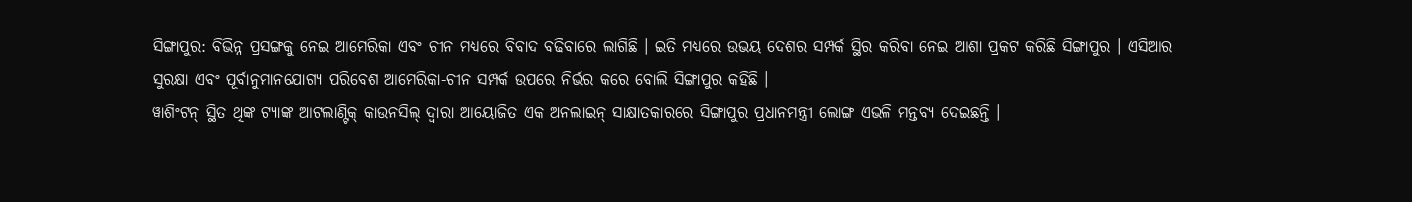ସିଙ୍ଗାପୁର: ବିଭିନ୍ନ ପ୍ରସଙ୍ଗକୁ ନେଇ ଆମେରିକା ଏବଂ ଚୀନ ମଧ୍ୟରେ ବିବାଦ ବଢିବାରେ ଲାଗିଛି । ଇତି ମଧ୍ୟରେ ଉଭୟ ଦେଶର ସମ୍ପର୍କ ସ୍ଥିର କରିବା ନେଇ ଆଶା ପ୍ରକଟ କରିଛି ସିଙ୍ଗାପୁର । ଏସିଆର ସୁରକ୍ଷା ଏବଂ ପୂର୍ବାନୁମାନଯୋଗ୍ୟ ପରିବେଶ ଆମେରିକା-ଚୀନ ସମ୍ପର୍କ ଉପରେ ନିର୍ଭର କରେ ବୋଲି ସିଙ୍ଗାପୁର କହିଛି ।
ୱାଶିଂଟନ୍ ସ୍ଥିତ ଥିଙ୍କ ଟ୍ୟାଙ୍କ ଆଟଲାଣ୍ଟିକ୍ କାଉନସିଲ୍ ଦ୍ୱାରା ଆୟୋଜିତ ଏକ ଅନଲାଇନ୍ ସାକ୍ଷାତକାରରେ ସିଙ୍ଗାପୁର ପ୍ରଧାନମନ୍ତ୍ରୀ ଲୋଙ୍ଗ ଏଭଳି ମନ୍ତବ୍ୟ ଦେଇଛନ୍ତି ।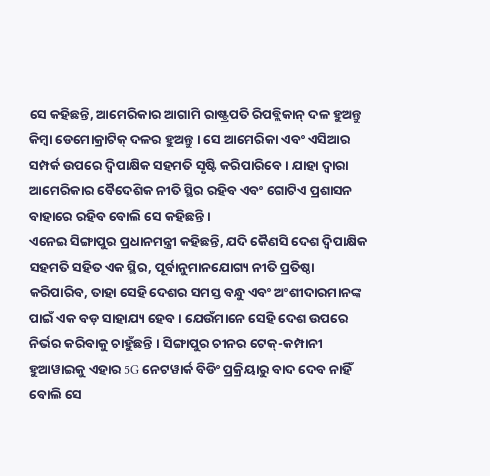ସେ କହିଛନ୍ତି, ଆମେରିକାର ଆଗାମି ରାଷ୍ଟ୍ରପତି ରିପବ୍ଲିକାନ୍ ଦଳ ହୁଅନ୍ତୁ କିମ୍ବା ଡେମୋକ୍ରାଟିକ୍ ଦଳର ହୁଅନ୍ତୁ । ସେ ଆମେରିକା ଏବଂ ଏସିଆର ସମ୍ପର୍କ ଉପରେ ଦ୍ୱିପାକ୍ଷିକ ସହମତି ସୃଷ୍ଟି କରିପାରିବେ । ଯାହା ଦ୍ବାରା ଆମେରିକାର ବୈଦେଶିକ ନୀତି ସ୍ଥିର ରହିବ ଏବଂ ଗୋଟିଏ ପ୍ରଶାସନ ବାହାରେ ରହିବ ବୋଲି ସେ କହିଛନ୍ତି ।
ଏନେଇ ସିଙ୍ଗାପୁର ପ୍ରଧାନମନ୍ତ୍ରୀ କହିଛନ୍ତି, ଯଦି କୈଣସି ଦେଶ ଦ୍ୱିପାକ୍ଷିକ ସହମତି ସହିତ ଏକ ସ୍ଥିର, ପୂର୍ବାନୁମାନଯୋଗ୍ୟ ନୀତି ପ୍ରତିଷ୍ଠା କରିପାରିବ, ତାହା ସେହି ଦେଶର ସମସ୍ତ ବନ୍ଧୁ ଏବଂ ଅଂଶୀଦାରମାନଙ୍କ ପାଇଁ ଏକ ବଡ଼ ସାହାଯ୍ୟ ହେବ । ଯେଉଁମାନେ ସେହି ଦେଶ ଉପରେ ନିର୍ଭର କରିବାକୁ ଚାହୁଁଛନ୍ତି । ସିଙ୍ଗାପୁର ଚୀନର ଟେକ୍-କମ୍ପାନୀ ହୁଆୱାଇକୁ ଏହାର 5G ନେଟୱାର୍କ ବିଡିଂ ପ୍ରକ୍ରିୟାରୁ ବାଦ ଦେବ ନାହିଁ ବୋଲି ସେ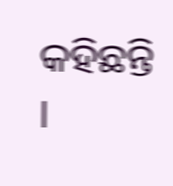କହିଛନ୍ତି ।